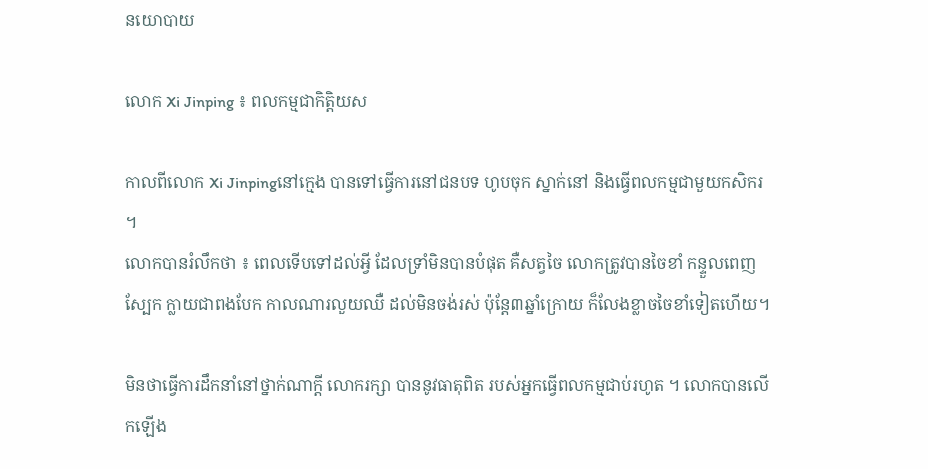នយោបាយ

លោក Xi Jinping ៖ ពលកម្មជាកិត្តិយស

កាលពីលោក Xi Jinpingនៅក្មេង បានទៅធ្វើការនៅជនបទ ហូបចុក ស្នាក់នៅ និងធ្វើពលកម្មជាមួយកសិករ ។
លោកបានរំលឹកថា ៖ ពេលទើបទៅដល់អ្វី ដែលទ្រាំមិនបានបំផុត គឺសត្វចៃ លោកត្រូវបានចៃខាំ កន្ទួលពេញស្បែក ក្លាយជាពងបែក កាលណារលួយឈឺ ដល់មិនចង់រស់ ប៉ុន្តែ៣ឆ្នាំក្រោយ ក៏លែងខ្លាចចៃខាំទៀតហើយ។

មិនថាធ្វើការដឹកនាំនៅថ្នាក់ណាក្តី លោករក្សា បាននូវធាតុពិត របស់អ្នកធ្វើពលកម្មជាប់រហូត ។ លោកបានលើកឡើង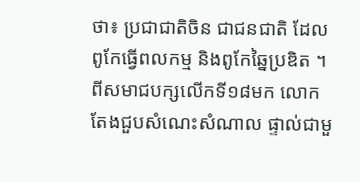ថា៖ ប្រជាជាតិចិន ជាជនជាតិ ដែលពូកែធ្វើពលកម្ម និងពូកែឆ្នៃប្រឌិត ។
ពីសមាជបក្សលើកទី១៨មក លោកតែងជួបសំណេះសំណាល ផ្ទាល់ជាមួ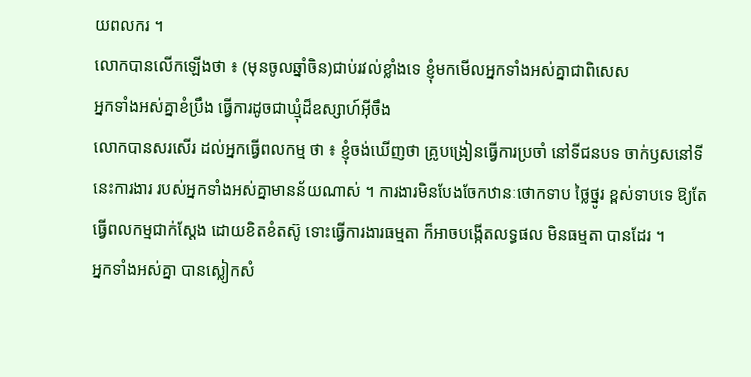យពលករ ។
លោកបានលើកឡើងថា ៖ (មុនចូលឆ្នាំចិន)ជាប់រវល់ខ្លាំងទេ ខ្ញុំមកមើលអ្នកទាំងអស់គ្នាជាពិសេស
អ្នកទាំងអស់គ្នាខំប្រឹង ធ្វើការដូចជាឃ្មុំដ៏ឧស្សាហ៍អ៊ីចឹង
លោកបានសរសើរ ដល់អ្នកធ្វើពលកម្ម ថា ៖ ខ្ញុំចង់ឃើញថា គ្រូបង្រៀនធ្វើការប្រចាំ នៅទីជនបទ ចាក់ឫសនៅទីនេះការងារ របស់អ្នកទាំងអស់គ្នាមានន័យណាស់ ។ ការងារមិនបែងចែកឋានៈថោកទាប ថ្លៃថ្នូរ ខ្ពស់ទាបទេ ឱ្យតែធ្វើពលកម្មជាក់ស្តែង ដោយខិតខំតស៊ូ ទោះធ្វើការងារធម្មតា ក៏អាចបង្កើតលទ្ធផល មិនធម្មតា បានដែរ ។
អ្នកទាំងអស់គ្នា បានស្លៀកសំ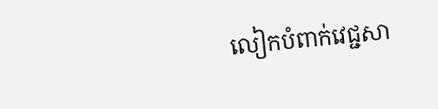លៀកបំពាក់វេជ្ជសា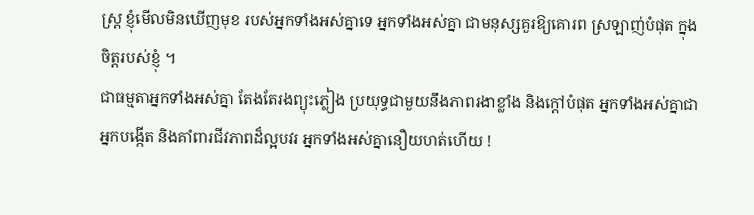ស្ត្រ ខ្ញុំមើលមិនឃើញមុខ របស់អ្នកទាំងអស់គ្នាទេ អ្នកទាំងអស់គ្នា ជាមនុស្សគួរឱ្យគោរព ស្រឡាញ់បំផុត ក្នុងចិត្តរបស់ខ្ញុំ ។
ជាធម្មតាអ្នកទាំងអស់គ្នា តែងតែរងព្យុះភ្លៀង ប្រយុទ្ធជាមួយនឹងភាពរងាខ្លាំង និងក្តៅបំផុត អ្នកទាំងអស់គ្នាជាអ្នកបង្កើត និងគាំពារជីវភាពដ៏ល្អបវរ អ្នកទាំងអស់គ្នានឿយហត់ហើយ !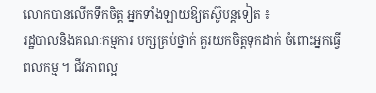លោកបានលើកទឹកចិត្ត អ្នកទាំងឡាយឱ្យតស៊ូបន្តទៀត ៖
រដ្ឋបាលនិងគណៈកម្មការ បក្សគ្រប់ថ្នាក់ គួរយកចិត្តទុកដាក់ ចំពោះអ្នកធ្វើពលកម្ម ។ ជីវភាពល្អ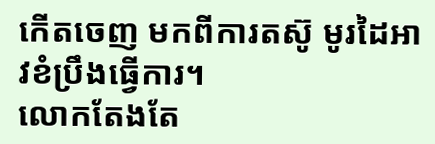កើតចេញ មកពីការតស៊ូ មូរដៃអាវខំប្រឹងធ្វើការ។
លោកតែងតែ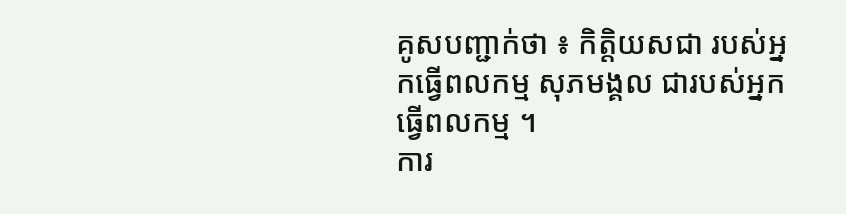គូសបញ្ជាក់ថា ៖ កិត្តិយសជា របស់អ្នកធ្វើពលកម្ម សុភមង្គល ជារបស់អ្នកធ្វើពលកម្ម ។
ការ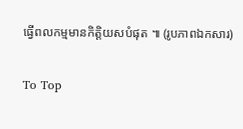ធ្វើពលកម្មមានកិត្តិយសបំផុត ៕ (រូបភាពឯកសារ)

To Top